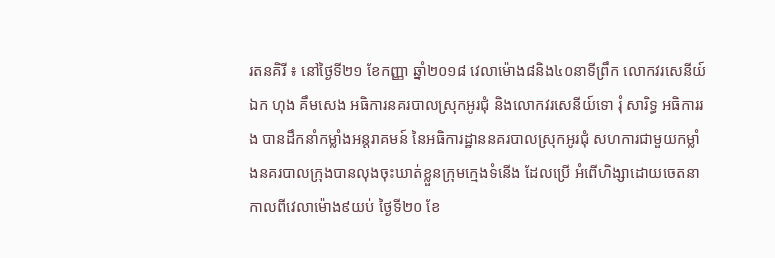រតនគិរី ៖ នៅថ្ងៃទី២១ ខែកញ្ញា ឆ្នាំ២០១៨ វេលាម៉ោង៨និង៤០នាទីព្រឹក លោកវរសេនីយ៍ឯក ហុង គឹមសេង អធិការនគរបាលស្រុកអូរជុំ និងលោកវរសេនីយ៍ទោ រុំ សារិទ្ធ អធិការរង បានដឹកនាំកម្លាំងអន្តរាគមន៍ នៃអធិការដ្ឋាននគរបាលស្រុកអូរជុំ សហការជាមួយកម្លាំងនគរបាលក្រុងបានលុងចុះឃាត់ខ្លួនក្រុមក្មេងទំនើង ដែលប្រើ អំពើហិង្សាដោយចេតនា កាលពីវេលាម៉ោង៩យប់ ថ្ងៃទី២០ ខែ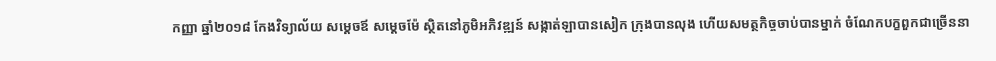កញ្ញា ឆ្នាំ២០១៨ កែងវិទ្យាល័យ សម្តេចឪ សម្តេចម៉ែ ស្ថិតនៅភូមិអភិវឌ្ឍន៍ សង្កាត់ឡាបានសៀក ក្រុងបានលុង ហើយសមត្ថកិច្ចចាប់បានម្នាក់ ចំណែកបក្ខពួកជាច្រើននា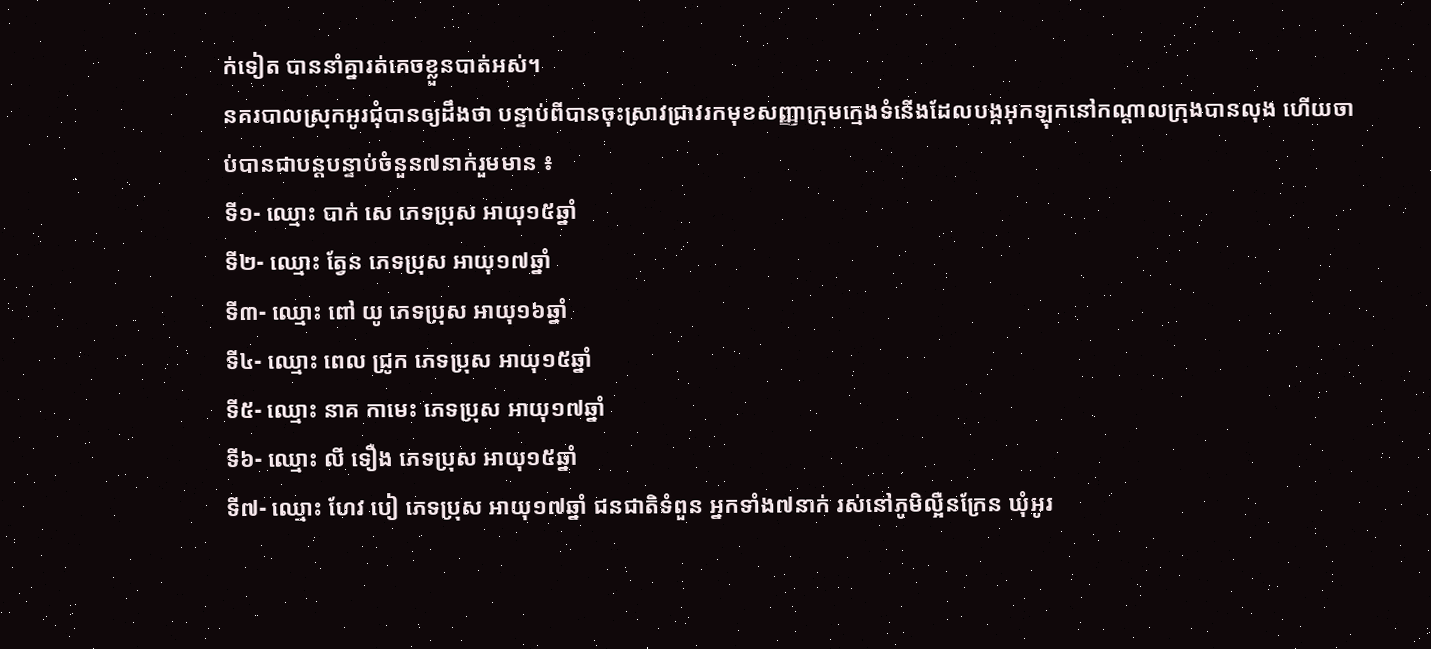ក់ទៀត បាននាំគ្នារត់គេចខ្លួនបាត់អស់។
នគរបាលស្រុកអូរជុំបានឲ្យដឹងថា បន្ទាប់ពីបានចុះស្រាវជ្រាវរកមុខសញ្ញាក្រុមក្មេងទំនើងដែលបង្កអុកឡុកនៅកណ្តាលក្រុងបានលុង ហើយចាប់បានជាបន្តបន្ទាប់ចំនួន៧នាក់រួមមាន ៖
ទី១- ឈ្មោះ បាក់ សេ ភេទប្រុស អាយុ១៥ឆ្នាំ
ទី២- ឈ្មោះ ត្វែន ភេទប្រុស អាយុ១៧ឆ្នាំ
ទី៣- ឈ្មោះ ពៅ យូ ភេទប្រុស អាយុ១៦ឆ្នាំ
ទី៤- ឈ្មោះ ពេល ជ្រូក ភេទប្រុស អាយុ១៥ឆ្នាំ
ទី៥- ឈ្មោះ នាគ កាមេះ ភេទប្រុស អាយុ១៧ឆ្នាំ
ទី៦- ឈ្មោះ លី ទឿង ភេទប្រុស អាយុ១៥ឆ្នាំ
ទី៧- ឈ្មោះ ហែវ បៀ ភេទប្រុស អាយុ១៧ឆ្នាំ ជនជាតិទំពួន អ្នកទាំង៧នាក់ រស់នៅភូមិល្អឺនក្រែន ឃុំអូរ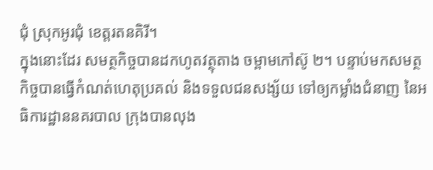ជុំ ស្រុកអូរជុំ ខេត្តរតនគិរី។
ក្នុងនោះដែរ សមត្ថកិច្ចបានដកហូតវត្ថុតាង ចម្ពាមកៅស៊ូ ២។ បន្ទាប់មកសមត្ថកិច្ចបានធ្វើកំណត់ហេតុប្រគល់ និងទទួលជនសង្ស័យ ទៅឲ្យកម្លាំងជំនាញ នៃអធិការដ្ឋាននគរបាល ក្រុងបានលុង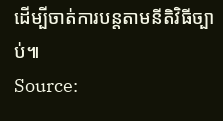ដើម្បីចាត់ការបន្តតាមនីតិវិធីច្បាប់៕
Source: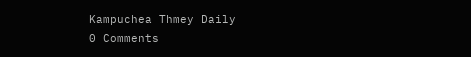Kampuchea Thmey Daily
0 Comments